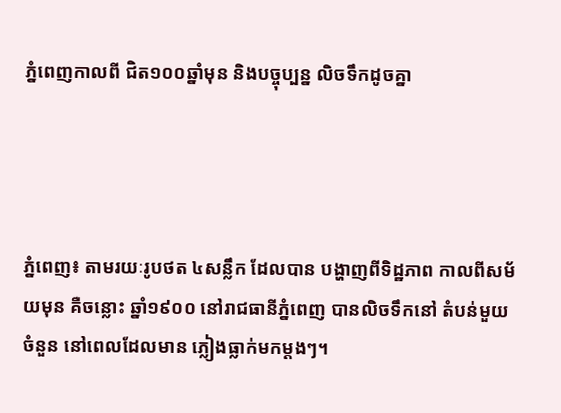ភ្នំពេញកាលពី ជិត១០០ឆ្នាំមុន និងបច្ចុប្បន្ន លិចទឹកដូចគ្នា




ភ្នំពេញ៖ តាមរយៈរូបថត ៤សន្លឹក ដែលបាន បង្ហាញពីទិដ្ឋភាព កាលពីសម័យមុន គឺចន្លោះ ឆ្នាំ១៩០០ នៅរាជធានីភ្នំពេញ បានលិចទឹកនៅ តំបន់មួយចំនួន នៅពេលដែលមាន ភ្លៀងធ្លាក់មកម្តងៗ។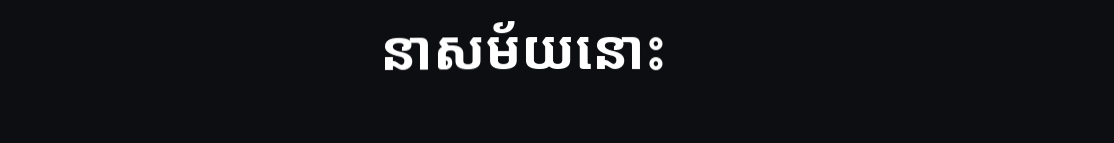នាសម័យនោះ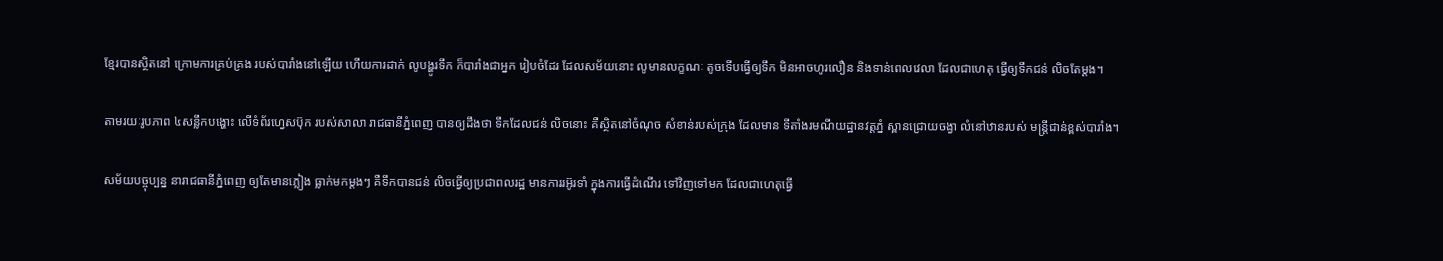ខ្មែរបានស្ថិតនៅ ក្រោមការគ្រប់គ្រង របស់បារាំងនៅឡើយ ហើយការដាក់ លូបង្ហូរទឹក ក៏បារាំងជាអ្នក រៀបចំដែរ ដែលសម័យនោះ លូមានលក្ខណៈ តូចទើបធ្វើឲ្យទឹក មិនអាចហូរលឿន និងទាន់ពេលវេលា ដែលជាហេតុ ធ្វើឲ្យទឹកជន់ លិចតែម្តង។

តាមរយៈរូបភាព ៤សន្លឹកបង្ហោះ លើទំព័រហ្វេសប៊ុក របស់សាលា រាជធានីភ្នំពេញ បានឲ្យដឹងថា ទឹកដែលជន់ លិចនោះ គឺស្ថិតនៅចំណុច សំខាន់របស់ក្រុង ដែលមាន ទីតាំងរមណីយដ្ឋានវត្តភ្នំ ស្ពានជ្រោយចង្វា លំនៅឋានរបស់ មន្រ្តីជាន់ខ្ពស់បារាំង។

សម័យបច្ចុប្បន្ន នារាជធានីភ្នំពេញ ឲ្យតែមានភ្លៀង ធ្លាក់មកម្តងៗ គឺទឹកបានជន់ លិចធ្វើឲ្យប្រជាពលរដ្ឋ មានការរអ៊ូរទាំ ក្នុងការធ្វើដំណើរ ទៅវិញទៅមក ដែលជាហេតុធ្វើ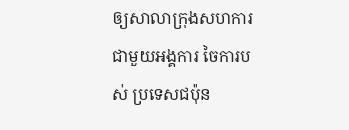ឲ្យសាលាក្រុងសហការ ជាមួយអង្គការ ចៃការបស់ ប្រទេសជប៉ុន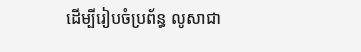ដើម្បីរៀបចំប្រព័ន្ធ លូសាជា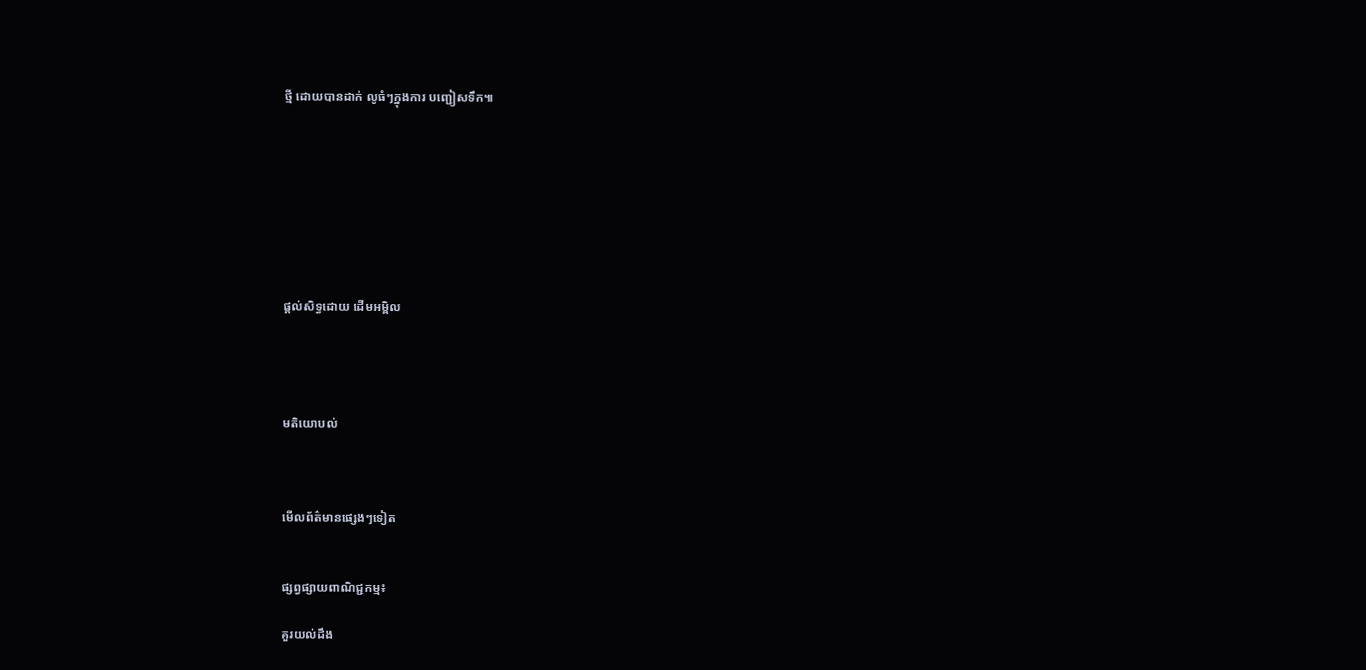ថ្មី ដោយបានដាក់ លូធំៗក្នុងការ បញ្ជៀសទឹក៕








ផ្តល់សិទ្ធដោយ ដើមអម្ពិល




មតិយោបល់



មើលព័ត៌មានផ្សេងៗទៀត


ផ្សព្វផ្សាយពាណិជ្ជកម្ម៖

គួរយល់ដឹង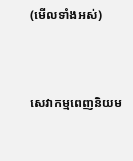(មើលទាំងអស់)



សេវាកម្មពេញនិយម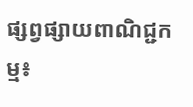ផ្សព្វផ្សាយពាណិជ្ជកម្ម៖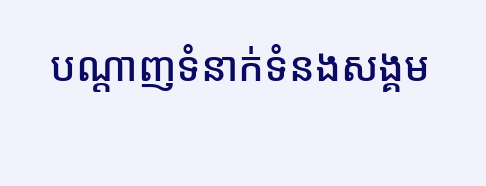បណ្តាញទំនាក់ទំនងសង្គម